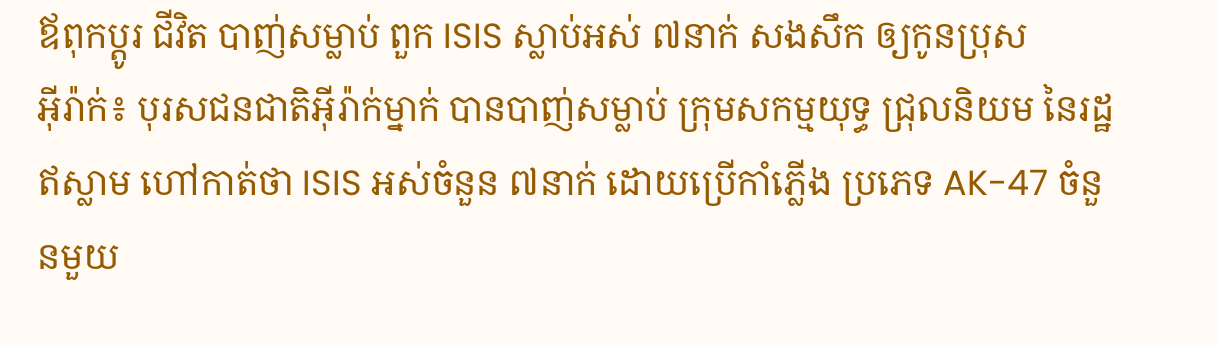ឪពុកប្តូរ ជីវិត បាញ់សម្លាប់ ពួក ISIS ស្លាប់អស់ ៧នាក់ សងសឹក ឲ្យកូនប្រុស
អ៊ីរ៉ាក់៖ បុរសជនជាតិអ៊ីរ៉ាក់ម្នាក់ បានបាញ់សម្លាប់ ក្រុមសកម្មយុទ្ធ ជ្រុលនិយម នៃរដ្ឋឥស្លាម ហៅកាត់ថា ISIS អស់ចំនួន ៧នាក់ ដោយប្រើកាំភ្លើង ប្រភេទ AK-47 ចំនួនមួយ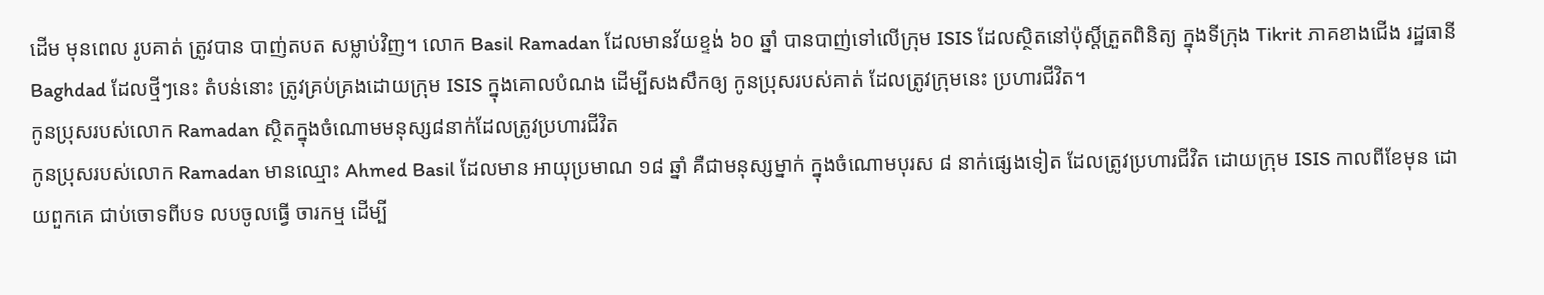ដើម មុនពេល រូបគាត់ ត្រូវបាន បាញ់តបត សម្លាប់វិញ។ លោក Basil Ramadan ដែលមានវ័យខ្ទង់ ៦០ ឆ្នាំ បានបាញ់ទៅលើក្រុម ISIS ដែលស្ថិតនៅប៉ុស្តិ៍ត្រួតពិនិត្យ ក្នុងទីក្រុង Tikrit ភាគខាងជើង រដ្ឋធានី Baghdad ដែលថ្មីៗនេះ តំបន់នោះ ត្រូវគ្រប់គ្រងដោយក្រុម ISIS ក្នុងគោលបំណង ដើម្បីសងសឹកឲ្យ កូនប្រុសរបស់គាត់ ដែលត្រូវក្រុមនេះ ប្រហារជីវិត។
កូនប្រុសរបស់លោក Ramadan ស្ថិតក្នុងចំណោមមនុស្ស៨នាក់ដែលត្រូវប្រហារជីវិត
កូនប្រុសរបស់លោក Ramadan មានឈ្មោះ Ahmed Basil ដែលមាន អាយុប្រមាណ ១៨ ឆ្នាំ គឺជាមនុស្សម្នាក់ ក្នុងចំណោមបុរស ៨ នាក់ផ្សេងទៀត ដែលត្រូវប្រហារជីវិត ដោយក្រុម ISIS កាលពីខែមុន ដោយពួកគេ ជាប់ចោទពីបទ លបចូលធ្វើ ចារកម្ម ដើម្បី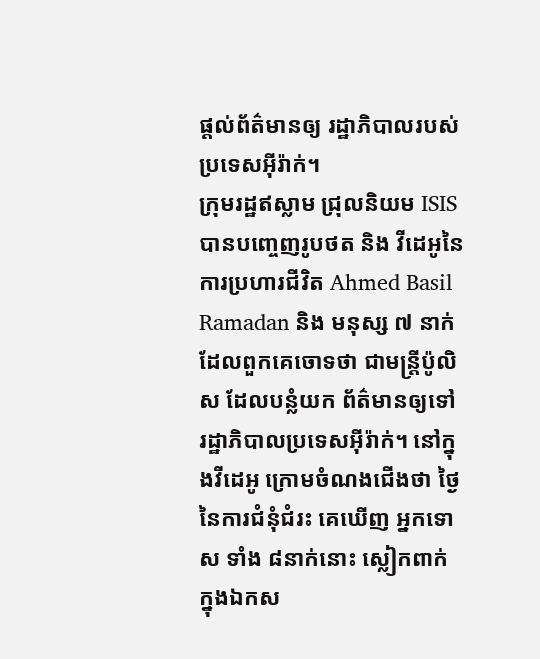ផ្តល់ព័ត៌មានឲ្យ រដ្ឋាភិបាលរបស់ប្រទេសអ៊ីរ៉ាក់។
ក្រុមរដ្ឋឥស្លាម ជ្រុលនិយម ISIS បានបញ្ចេញរូបថត និង វីដេអូនៃការប្រហារជីវិត Ahmed Basil Ramadan និង មនុស្ស ៧ នាក់ ដែលពួកគេចោទថា ជាមន្ត្រីប៉ូលិស ដែលបន្លំយក ព័ត៌មានឲ្យទៅ រដ្ឋាភិបាលប្រទេសអ៊ីរ៉ាក់។ នៅក្នុងវីដេអូ ក្រោមចំណងជើងថា ថ្ងៃនៃការជំនុំជំរះ គេឃើញ អ្នកទោស ទាំង ៨នាក់នោះ ស្លៀកពាក់ ក្នុងឯកស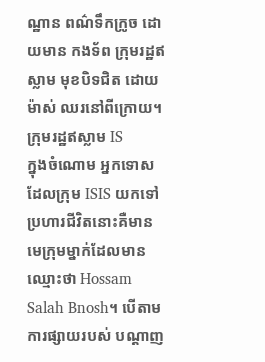ណ្ឋាន ពណ៌ទឹកក្រូច ដោយមាន កងទ័ព ក្រុមរដ្ឋឥស្លាម មុខបិទជិត ដោយម៉ាស់ ឈរនៅពីក្រោយ។
ក្រុមរដ្ឋឥស្លាម IS
ក្នុងចំណោម អ្នកទោសដែលក្រុម ISIS យកទៅប្រហារជីវិតនោះគឺមាន មេក្រុមម្នាក់ដែលមានឈ្មោះថា Hossam Salah Bnosh។ បើតាមការផ្សាយរបស់ បណ្តាញ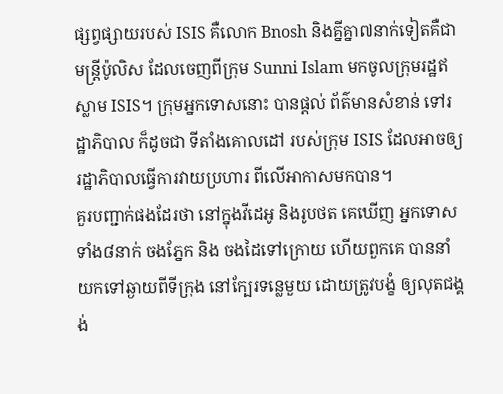ផ្សព្វផ្សាយរបស់ ISIS គឺលោក Bnosh និងគ្នីគ្នា៧នាក់ទៀតគឺជាមន្ត្រីប៉ូលិស ដែលចេញពីក្រុម Sunni Islam មកចូលក្រុមរដ្ឋឥស្លាម ISIS។ ក្រុមអ្នកទោសនោះ បានផ្តល់ ព័ត៌មានសំខាន់ ទៅរដ្ឋាភិបាល ក៏ដូចជា ទីតាំងគោលដៅ របស់ក្រុម ISIS ដែលអាចឲ្យរដ្ឋាភិបាលធ្វើការវាយប្រហារ ពីលើអាកាសមកបាន។
គួរបញ្ជាក់ផងដែរថា នៅក្នុងវីដេអូ និងរូបថត គេឃើញ អ្នកទោសទាំង៨នាក់ ចងភ្នែក និង ចងដៃទៅក្រោយ ហើយពួកគេ បាននាំយកទៅឆ្ងាយពីទីក្រុង នៅក្បែរទន្លេមួយ ដោយត្រូវបង្ខំ ឲ្យលុតជង្គង់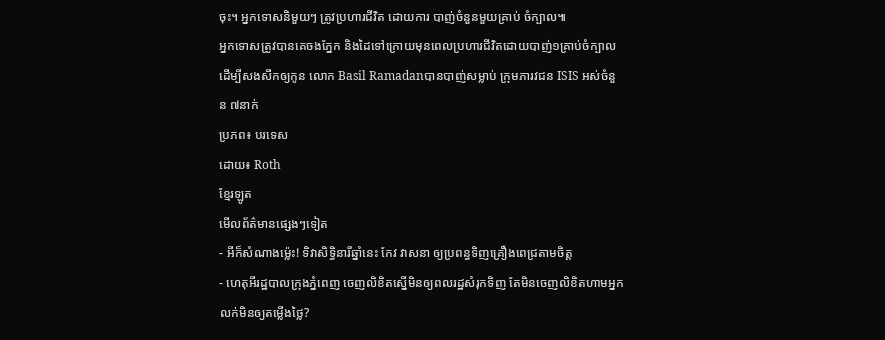ចុះ។ អ្នកទោសនិមួយៗ ត្រូវប្រហារជីវិត ដោយការ បាញ់ចំនួនមួយគ្រាប់ ចំក្បាល៕
អ្នកទោសត្រូវបានគេចងភ្នែក និងដៃទៅក្រោយមុនពេលប្រហារជីវិតដោយបាញ់១គ្រាប់ចំក្បាល
ដើម្បីសងសឹកឲ្យកូន លោក Basil Ramadanបានបាញ់សម្លាប់ ក្រុមភារវជន ISIS អស់ចំនួន ៧នាក់
ប្រភព៖ បរទេស
ដោយ៖ Roth
ខ្មែរឡូត
មើលព័ត៌មានផ្សេងៗទៀត
- អីក៏សំណាងម្ល៉េះ! ទិវាសិទ្ធិនារីឆ្នាំនេះ កែវ វាសនា ឲ្យប្រពន្ធទិញគ្រឿងពេជ្រតាមចិត្ត
- ហេតុអីរដ្ឋបាលក្រុងភ្នំពេញ ចេញលិខិតស្នើមិនឲ្យពលរដ្ឋសំរុកទិញ តែមិនចេញលិខិតហាមអ្នកលក់មិនឲ្យតម្លើងថ្លៃ?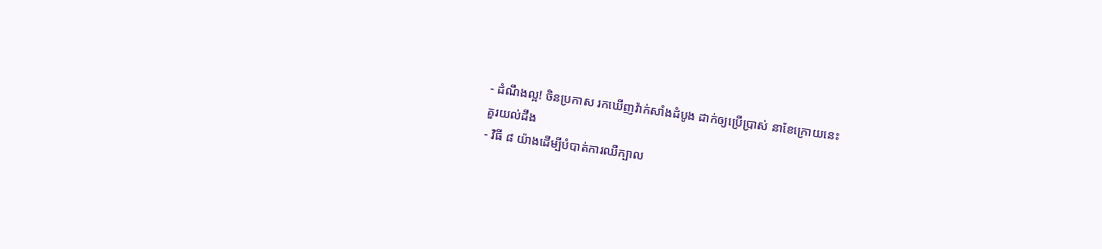- ដំណឹងល្អ! ចិនប្រកាស រកឃើញវ៉ាក់សាំងដំបូង ដាក់ឲ្យប្រើប្រាស់ នាខែក្រោយនេះ
គួរយល់ដឹង
- វិធី ៨ យ៉ាងដើម្បីបំបាត់ការឈឺក្បាល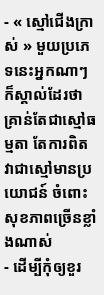- « ស្មៅជើងក្រាស់ » មួយប្រភេទនេះអ្នកណាៗក៏ស្គាល់ដែរថា គ្រាន់តែជាស្មៅធម្មតា តែការពិតវាជាស្មៅមានប្រយោជន៍ ចំពោះសុខភាពច្រើនខ្លាំងណាស់
- ដើម្បីកុំឲ្យខួរ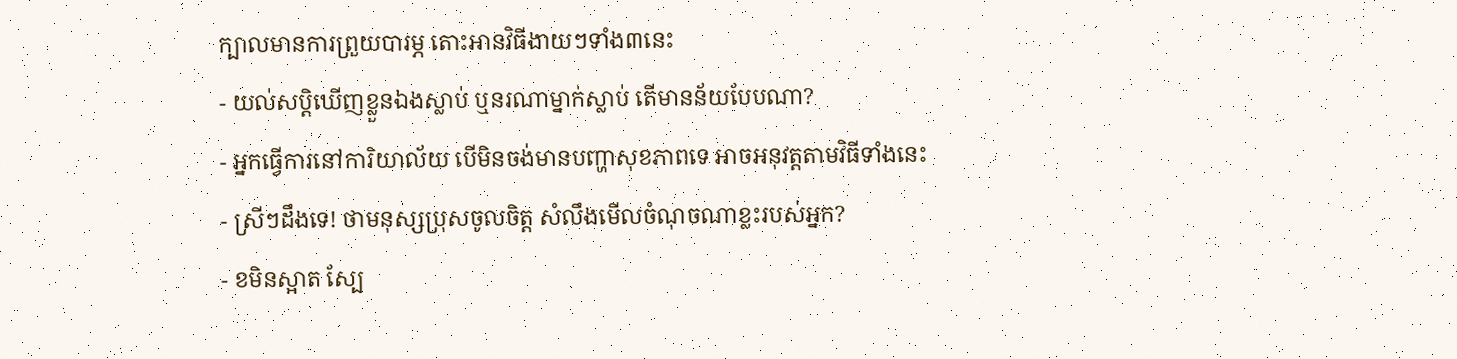ក្បាលមានការព្រួយបារម្ភ តោះអានវិធីងាយៗទាំង៣នេះ
- យល់សប្តិឃើញខ្លួនឯងស្លាប់ ឬនរណាម្នាក់ស្លាប់ តើមានន័យបែបណា?
- អ្នកធ្វើការនៅការិយាល័យ បើមិនចង់មានបញ្ហាសុខភាពទេ អាចអនុវត្តតាមវិធីទាំងនេះ
- ស្រីៗដឹងទេ! ថាមនុស្សប្រុសចូលចិត្ត សំលឹងមើលចំណុចណាខ្លះរបស់អ្នក?
- ខមិនស្អាត ស្បែ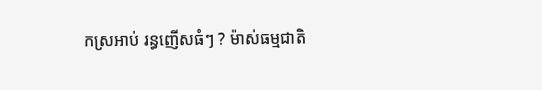កស្រអាប់ រន្ធញើសធំៗ ? ម៉ាស់ធម្មជាតិ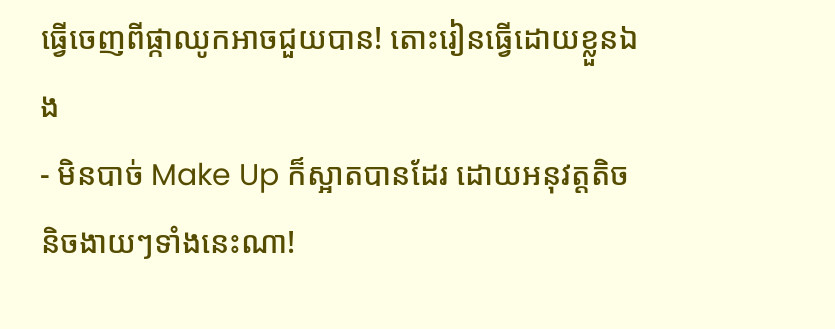ធ្វើចេញពីផ្កាឈូកអាចជួយបាន! តោះរៀនធ្វើដោយខ្លួនឯង
- មិនបាច់ Make Up ក៏ស្អាតបានដែរ ដោយអនុវត្តតិចនិចងាយៗទាំងនេះណា!